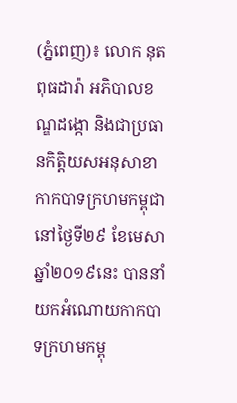(ភ្នំពេញ)៖ លោក នុត ពុធដារ៉ា អភិបាលខណ្ឌដង្កោ និងជាប្រធានកិត្តិយសអនុសាខាកាកបាទក្រហមកម្ពុជា នៅថ្ងៃទី២៩ ខែមេសា ឆ្នាំ២០១៩នេះ បាននាំយកអំណោយកាកបាទក្រហមកម្ពុ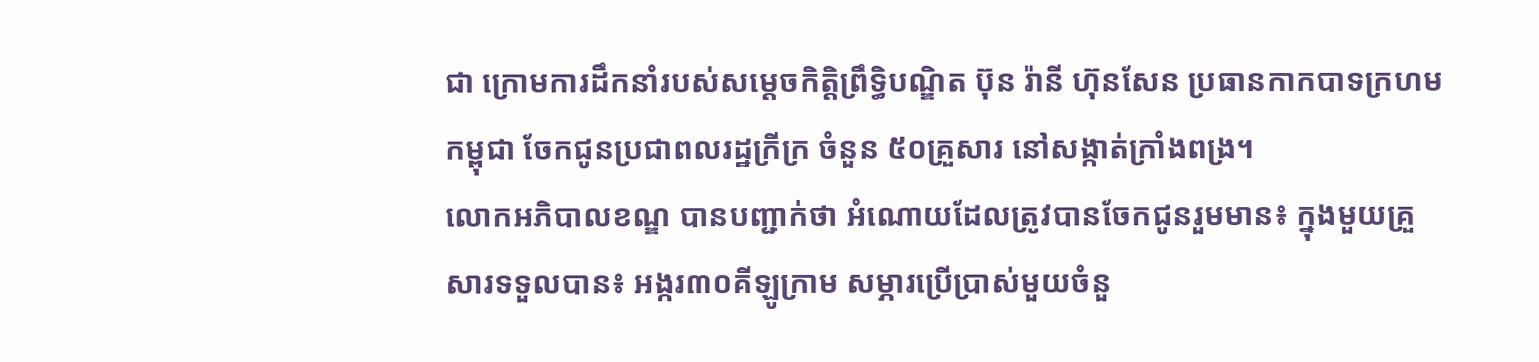ជា ក្រោមការដឹកនាំរបស់សម្តេចកិត្តិព្រឹទ្ធិបណ្ឌិត ប៊ុន រ៉ានី ហ៊ុនសែន ប្រធានកាកបាទក្រហមកម្ពុជា ចែកជូនប្រជាពលរដ្ឋក្រីក្រ ចំនួន ៥០គ្រួសារ នៅសង្កាត់ក្រាំងពង្រ។
លោកអភិបាលខណ្ឌ បានបញ្ជាក់ថា អំណោយដែលត្រូវបានចែកជូនរួមមាន៖ ក្នុងមួយគ្រួសារទទួលបាន៖ អង្ករ៣០គីឡូក្រាម សម្ភារប្រើប្រាស់មួយចំនួ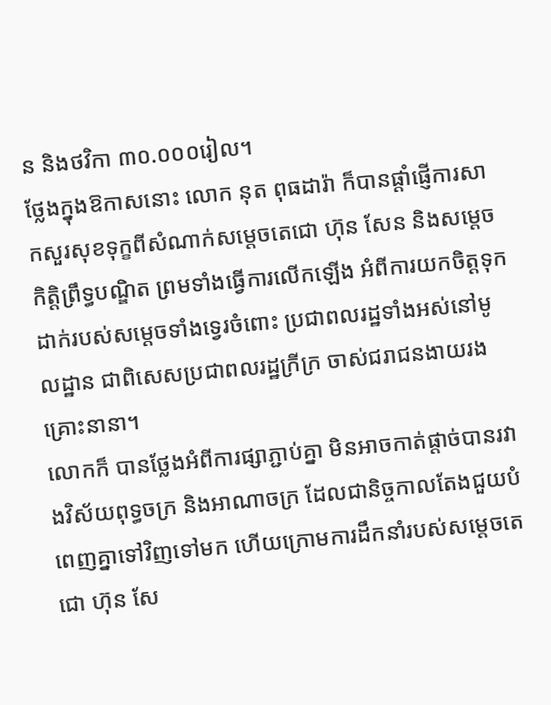ន និងថវិកា ៣០.០០០រៀល។
ថ្លែងក្នុងឱកាសនោះ លោក នុត ពុធដារ៉ា ក៏បានផ្តាំផ្ញើការសាកសួរសុខទុក្ខពីសំណាក់សម្តេចតេជោ ហ៊ុន សែន និងសម្តេចកិត្តិព្រឹទ្ធបណ្ឌិត ព្រមទាំងធ្វើការលើកឡើង អំពីការយកចិត្តទុកដាក់របស់សម្តេចទាំងទ្វេរចំពោះ ប្រជាពលរដ្ឋទាំងអស់នៅមូលដ្ឋាន ជាពិសេសប្រជាពលរដ្ឋក្រីក្រ ចាស់ជរាជនងាយរងគ្រោះនានា។
លោកក៏ បានថ្លែងអំពីការផ្សាភ្ជាប់គ្នា មិនអាចកាត់ផ្តាច់បានរវាងវិស័យពុទ្ធចក្រ និងអាណាចក្រ ដែលជានិច្ចកាលតែងជួយបំពេញគ្នាទៅវិញទៅមក ហើយក្រោមការដឹកនាំរបស់សម្តេចតេជោ ហ៊ុន សែ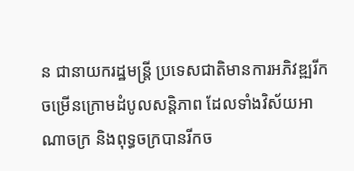ន ជានាយករដ្ឋមន្ត្រី ប្រទេសជាតិមានការអភិវឌ្ឍរីកចម្រើនក្រោមដំបូលសន្តិភាព ដែលទាំងវិស័យអាណាចក្រ និងពុទ្ធចក្របានរីកច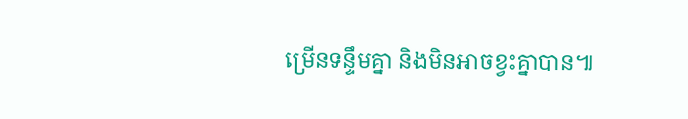ម្រើនទន្ទឹមគ្នា និងមិនអាចខ្វះគ្នាបាន៕